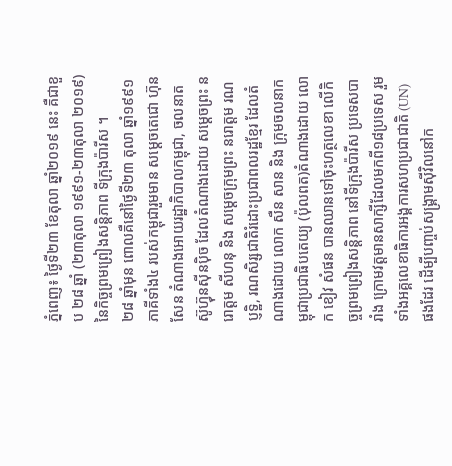ភ្នំពេញ៖ ថ្ងៃទី២៣ ខែតុលា ឆ្នាំ២០១៩ នេះ គឺជាខួប ២៨ ឆ្នាំ (២៣តុលា ១៩៩១-២៣តុលា ២០១៩) នៃកិច្ចព្រមព្រៀងសន្តិភាព ទីក្រុងប៉ារីស ។
២៨ ឆ្នាំមុន ពោលគឺនៅថ្ងៃទី២៣ តុលា ឆ្នាំ១៩៩១ ភាគីទាំង៤ របស់កម្ពុជារួមមាន សម្តេចតេជោ ហ៊ុន សែន តំណាងអោយរដ្ឋាភិបាលកម្ពុជា, ចលនាតស៊ូហ៊្វុនស៊ីនប៉ិច ដែលតំណាងដោយ សម្តេចព្រះ នរោត្តម សីហនុ និង សម្តេចក្រុមព្រះ នរោត្តម រណប្ញទ្ឋិ, រណសិរ្សជាតិរំដោះប្រជាពលរដ្ឋខ្មែរ ដែលតំណាងដោយ លោក សឺន សាន និង ក្រុមចលនាកម្ពុជាប្រជាធិបតេយ្យ (ប៉ុលពត)តំណាងដោយ លោក ខៀវ សំផន បានឈានទៅចុះហត្ថលេខា លើកិច្ចព្រមព្រៀងសន្តិភាព នៅទីក្រុងប៉ារីស ប្រទេសបារាំង ក្រោមវត្តមានសាក្សីដែលមកពី១៨ប្រទេស រួមទាំងអគ្គលេខាធិការអង្គការសហប្រជាជាតិ (UN) ផងដែរ ដើម្បីបញ្ចប់សង្រ្គាមស៊ីវិលនៅក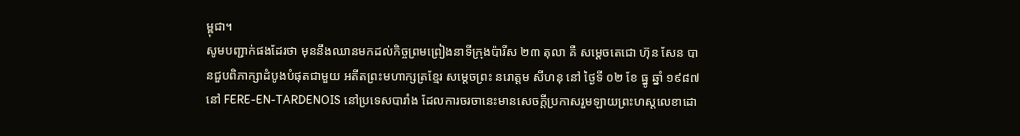ម្ពុជា។
សូមបញ្ជាក់ផងដែរថា មុននឹងឈានមកដល់កិច្ចព្រមព្រៀងនាទីក្រុងប៉ារីស ២៣ តុលា គឺ សម្តេចតេជោ ហ៊ុន សែន បានជួបពិភាក្សាដំបូងបំផុតជាមួយ អតីតព្រះមហាក្សត្រខ្មែរ សម្តេចព្រះ នរោត្តម សីហនុ នៅ ថ្ងៃទី ០២ ខែ ធ្នូ ឆ្នាំ ១៩៨៧ នៅ FERE-EN-TARDENOIS នៅប្រទេសបារាំង ដែលការចរចានេះមានសេចក្តីប្រកាសរួមឡាយព្រះហស្តលេខាដោ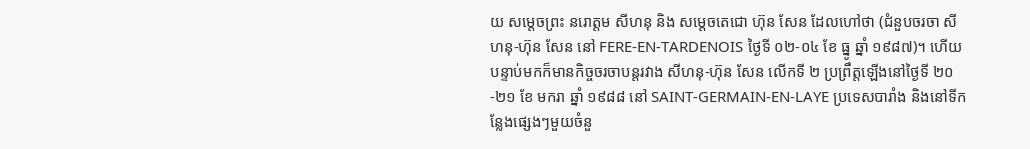យ សម្តេចព្រះ នរោត្តម សីហនុ និង សម្តេចតេជោ ហ៊ុន សែន ដែលហៅថា (ជំនួបចរចា សីហនុ-ហ៊ុន សែន នៅ FERE-EN-TARDENOIS ថ្ងៃទី ០២-០៤ ខែ ធ្នូ ឆ្នាំ ១៩៨៧)។ ហើយបន្ទាប់មកក៏មានកិច្ចចរចាបន្តរវាង សីហនុ-ហ៊ុន សែន លើកទី ២ ប្រព្រឹត្តឡើងនៅថ្ងៃទី ២០-២១ ខែ មករា ឆ្នាំ ១៩៨៨ នៅ SAINT-GERMAIN-EN-LAYE ប្រទេសបារាំង និងនៅទីកន្លែងផ្សេងៗមួយចំនួ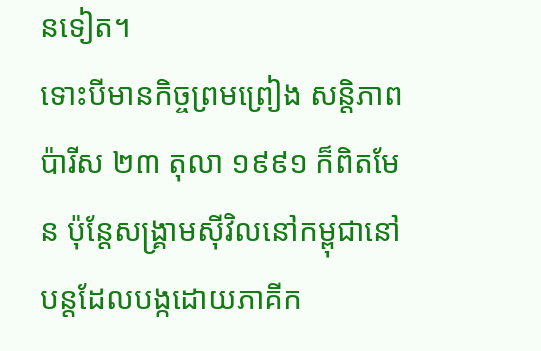នទៀត។
ទោះបីមានកិច្ចព្រមព្រៀង សន្តិភាពប៉ារីស ២៣ តុលា ១៩៩១ ក៏ពិតមែន ប៉ុន្តែសង្រ្គាមស៊ីវិលនៅកម្ពុជានៅបន្តដែលបង្កដោយភាគីក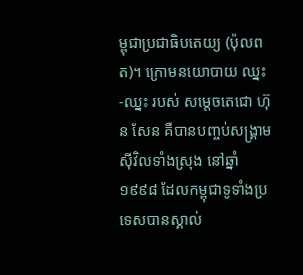ម្ពុជាប្រជាធិបតេយ្យ (ប៉ុលពត)។ ក្រោមនយោបាយ ឈ្នះ-ឈ្នះ របស់ សម្តេចតេជោ ហ៊ុន សែន គឺបានបញ្ចប់សង្រ្គាមស៊ីវិលទាំងស្រុង នៅឆ្នាំ ១៩៩៨ ដែលកម្ពុជាទូទាំងប្រទេសបានស្គាល់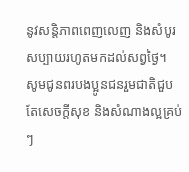នូវសន្តិភាពពេញលេញ និងសំបូរសប្បាយរហូតមកដល់សព្វថ្ងៃ។
សូមជូនពរបងប្អូនជនរួមជាតិជួបតែសេចក្តីសុខ និងសំណាងល្អគ្រប់ៗ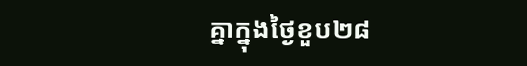គ្នាក្នុងថ្ងៃខួប២៨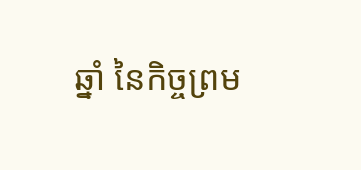ឆ្នាំ នៃកិច្ចព្រម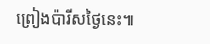ព្រៀងប៉ារីសថ្ងៃនេះ៕